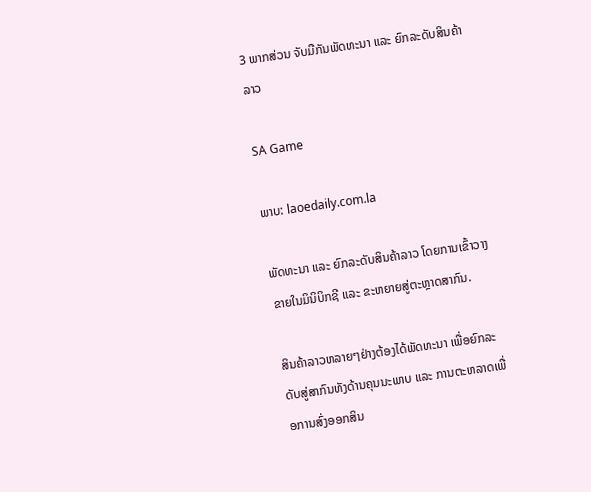3 ພາກສ່ວນ ຈັບມືກັນພັດທະນາ ແລະ ຍົກລະດັບສິນຄ້າລາວ

SA Game

ພາບ: laoedaily.com.la

ພັດທະນາ ແລະ ຍົກລະດັບສິນຄ້າລາວ ໂດຍການເຂົ້າວາງຂາຍໃນມິນິບິກຊີ ແລະ ຂະຫຍາຍສູ່ຕະຫຼາດສາກົນ.

ສິນຄ້າລາວຫລາຍໆຢ່າງຕ້ອງໄດ້ພັດທະນາ ເພື່ອຍົກລະດັບສູ່ສາກົນທັງດ້ານຄຸນນະພາບ ແລະ ການຕະຫລາດເພື່ອການສົ່ງອອກສິນ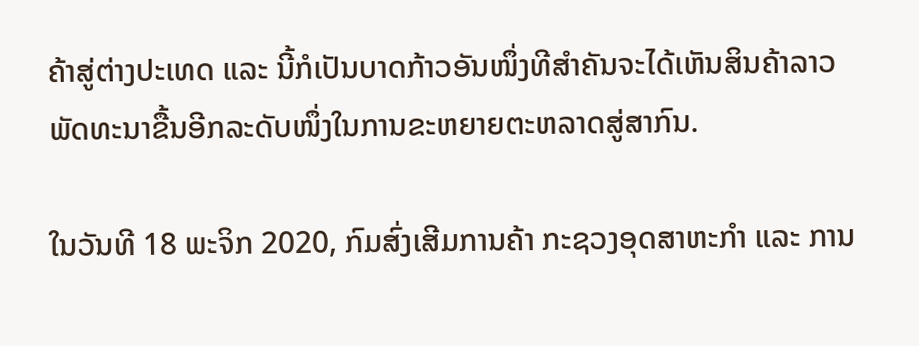ຄ້າສູ່ຕ່າງປະເທດ ແລະ ນີ້ກໍເປັນບາດກ້າວອັນໜຶ່ງທີສຳຄັນຈະໄດ້ເຫັນສິນຄ້າລາວພັດທະນາຂື້ນອີກລະດັບໜຶ່ງໃນການຂະຫຍາຍຕະຫລາດສູ່ສາກົນ.

ໃນວັນທີ 18 ພະຈິກ 2020, ກົມສົ່ງເສີມການຄ້າ ກະຊວງອຸດສາຫະກຳ ແລະ ການ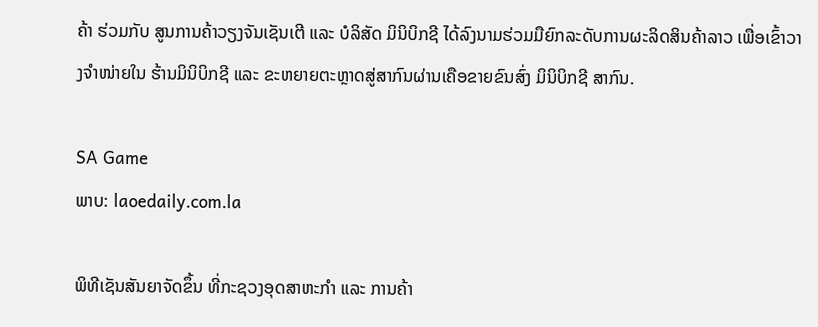ຄ້າ ຮ່ວມກັບ ສູນການຄ້າວຽງຈັນເຊັນເຕີ ແລະ ບໍລິສັດ ມິນິບິກຊີ ໄດ້ລົງນາມຮ່ວມມືຍົກລະດັບການຜະລິດສິນຄ້າລາວ ເພື່ອເຂົ້າວາງຈໍາໜ່າຍໃນ ຮ້ານມິນິບິກຊີ ແລະ ຂະຫຍາຍຕະຫຼາດສູ່ສາກົນຜ່ານເຄືອຂາຍຂົນສົ່ງ ມິນິບິກຊີ ສາກົນ.

SA Game
ພາບ: laoedaily.com.la

ພິທີເຊັນສັນຍາຈັດຂຶ້ນ ທີ່ກະຊວງອຸດສາຫະກໍາ ແລະ ການຄ້າ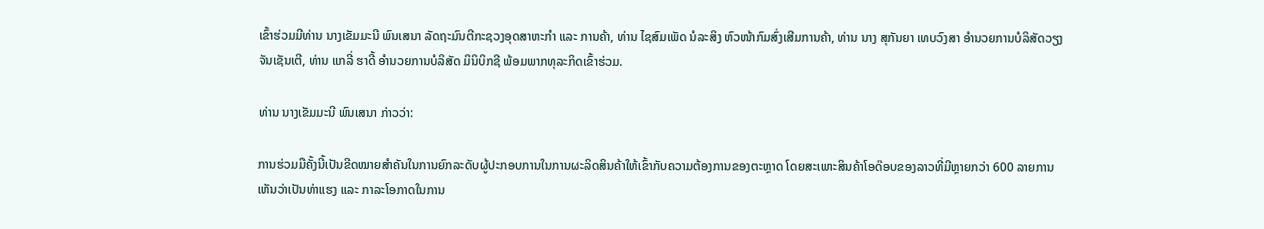ເຂົ້າຮ່ວມມີທ່ານ ນາງເຂັມມະນີ ພົນເສນາ ລັດຖະມົນຕີກະຊວງອຸດສາຫະກຳ ແລະ ການຄ້າ, ທ່ານ ໄຊສົມເພັດ ນໍລະສິງ ຫົວໜ້າກົມສົ່ງເສີມການຄ້າ, ທ່ານ ນາງ ສຸກັນຍາ ເທບວົງສາ ອໍານວຍການບໍລິສັດວຽງຈັນເຊັນເຕີ, ທ່ານ ແກລີ່ ຮາດີ້ ອໍານວຍການບໍລິສັດ ມິນິບິກຊີ ພ້ອມພາກທຸລະກິດເຂົ້າຮ່ວມ.

ທ່ານ ນາງເຂັມມະນີ ພົນເສນາ ກ່າວວ່າ:

ການຮ່ວມມືຄັ້ງນີ້ເປັນຂີດໝາຍສໍາຄັນໃນການຍົກລະດັບຜູ້ປະກອບການໃນການຜະລິດສິນຄ້າໃຫ້ເຂົ້າກັບຄວາມຕ້ອງການຂອງຕະຫຼາດ ໂດຍສະເພາະສິນຄ້າໂອດ໊ອບຂອງລາວທີ່ມີຫຼາຍກວ່າ 600 ລາຍການເຫັນວ່າເປັນທ່າແຮງ ແລະ ກາລະໂອກາດໃນການ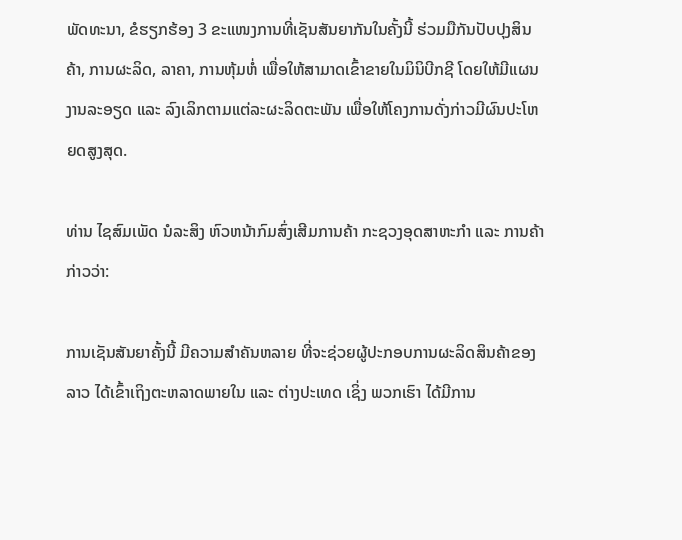ພັດທະນາ, ຂໍຮຽກຮ້ອງ 3 ຂະແໜງການທີ່ເຊັນສັນຍາກັນໃນຄັ້ງນີ້ ຮ່ວມມືກັນປັບປຸງສິນຄ້າ, ການຜະລິດ, ລາຄາ, ການຫຸ້ມຫໍ່ ເພື່ອໃຫ້ສາມາດເຂົ້າຂາຍໃນມິນິບີກຊີ ໂດຍໃຫ້ມີແຜນງານລະອຽດ ແລະ ລົງເລິກຕາມແຕ່ລະຜະລິດຕະພັນ ເພື່ອໃຫ້ໂຄງການດັ່ງກ່າວມີຜົນປະໂຫຍດສູງສຸດ.

ທ່ານ ໄຊສົມເພັດ ນໍລະສິງ ຫົວຫນ້າກົມສົ່ງເສີມການຄ້າ ກະຊວງອຸດສາຫະກຳ ແລະ ການຄ້າ ກ່າວວ່າ:

ການເຊັນສັນຍາຄັ້ງນີ້ ມີຄວາມສໍາຄັນຫລາຍ ທີ່ຈະຊ່ວຍຜູ້ປະກອບການຜະລິດສິນຄ້າຂອງລາວ ໄດ້ເຂົ້າເຖິງຕະຫລາດພາຍໃນ ແລະ ຕ່າງປະເທດ ເຊິ່ງ ພວກເຮົາ ໄດ້ມີການ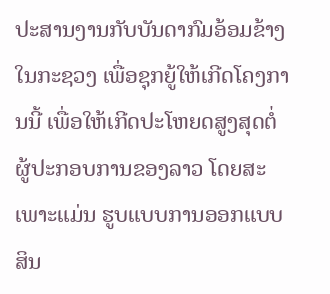ປະສານງານກັບບັນດາກົມອ້ອມຂ້າງໃນກະຊວງ ເພື່ອຊຸກຍູ້ໃຫ້ເກີດໂຄງການນີ້ ເພື່ອໃຫ້ເກີດປະໂຫຍດສູງສຸດຕໍ່ຜູ້ປະກອບການຂອງລາວ ໂດຍສະເພາະແມ່ນ ຮູບແບບການອອກແບບສິນ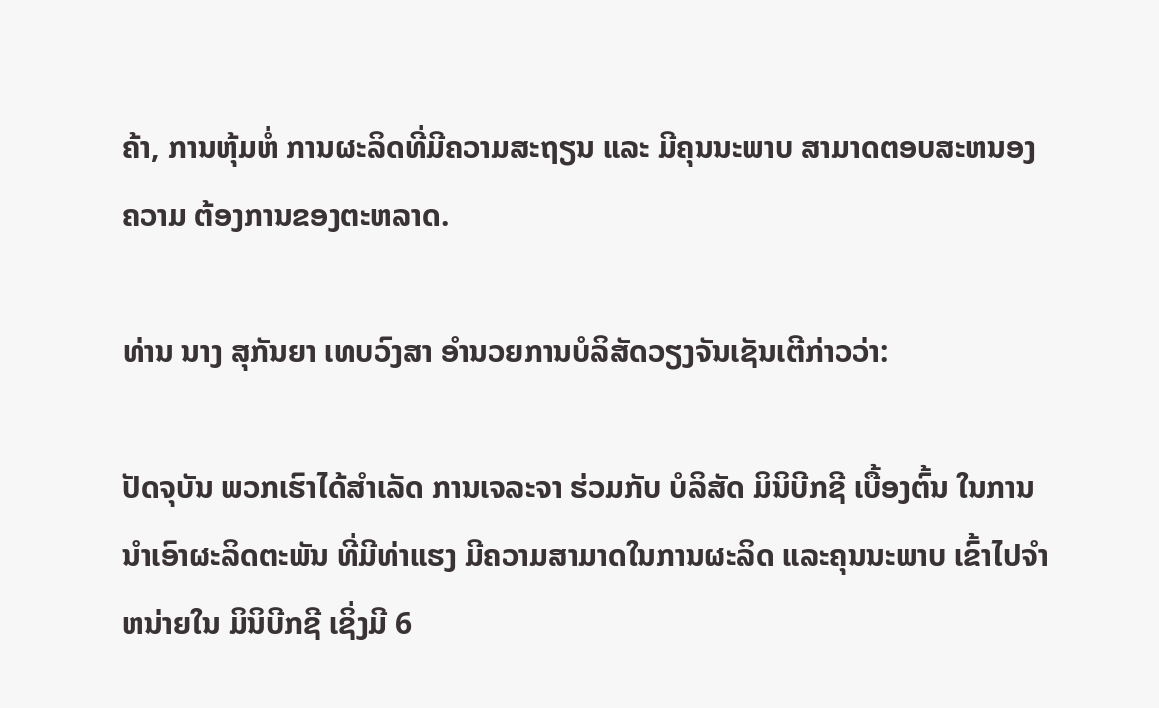ຄ້າ, ການຫຸ້ມຫໍ່ ການຜະລິດທີ່ມີຄວາມສະຖຽນ ແລະ ມີຄຸນນະພາບ ສາມາດຕອບສະຫນອງຄວາມ ຕ້ອງການຂອງຕະຫລາດ.

ທ່ານ ນາງ ສຸກັນຍາ ເທບວົງສາ ອໍານວຍການບໍລິສັດວຽງຈັນເຊັນເຕີກ່າວວ່າ:

ປັດຈຸບັນ ພວກເຮົາໄດ້ສໍາເລັດ ການເຈລະຈາ ຮ່ວມກັບ ບໍລິສັດ ມິນິບີກຊີ ເບື້ອງຕົ້ນ ໃນການນໍາເອົາຜະລິດຕະພັນ ທີ່ມີທ່າແຮງ ມີຄວາມສາມາດໃນການຜະລິດ ແລະຄຸນນະພາບ ເຂົ້າໄປຈໍາຫນ່າຍໃນ ມິນິບີກຊີ ເຊິ່ງມີ 6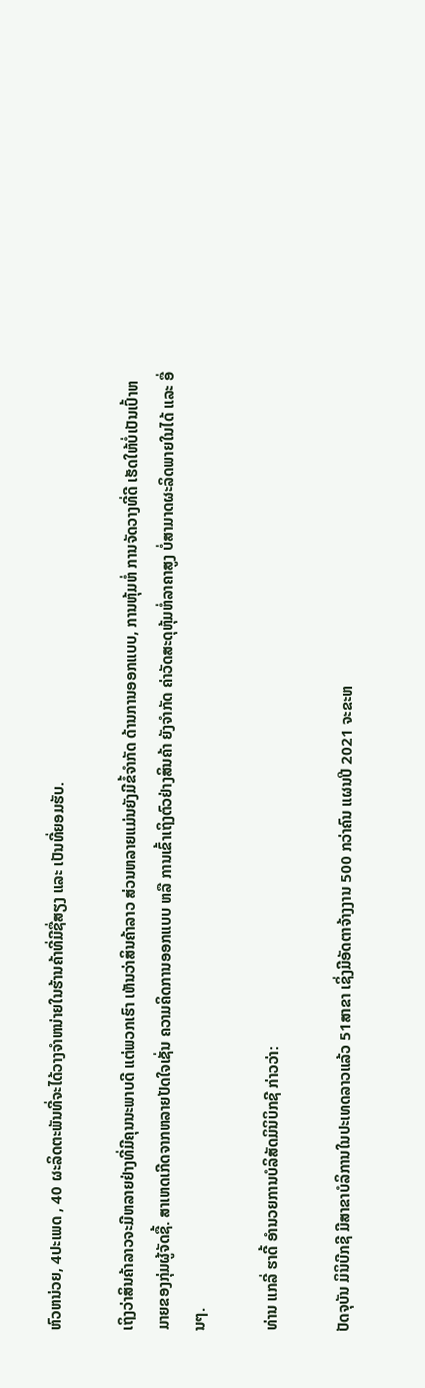ຫົວຫນ່ວຍ, 4ປະເພດ , 40 ຜະລິດຕະພັນທີ່ຈະໄດ້ວາງຈໍາຫນ່າຍໃນຮ້ານຄ້າທີ່ມີຊື່ສຽງ ແລະ ເປັນທີ່ຍອມຮັບ.

ເຖິງວ່າສິນຄ້າລາວຈະມີຫລາຍຢ່າງທີ່ມີຄຸນນະພາບດີ ແຕ່ພວກເຮົາ ເຫັນວ່າສິນຄ້າລາວ ສ່ວນຫລາຍແມ່ນຍັງມີຂໍ້ຈໍາກັດ ດ້ານການອອກແບບ, ການຫຸ້ມຫໍ່ ການຈັດວາງທີ່ດີ ເຮັດໃຫ້ບໍ່ເປັນເປົ້າຫມາຍຂອງກຸ່ມຜູ້ຈັດຊື້. ສາເຫດເກີດຈາກຫລາຍປັດໃຈເຊັ່ນ ຄວາມຄິດການອອກແບບ ຫລື ການເຂົ້າເຖິງຕົວຢ່າງສິນຄ້າ ຍັງຈໍາກັດ ຄ່າວັດສະດຸຫຸ້ມຫໍ່ລາຄາສູງ ບໍ່ສາມາດຜະລິດພາຍໃນໄດ້ ແລະ ອື່ນໆ.

ທ່ານ ແກລີ່ ຮາດີ້ ອໍານວຍການບໍລິສັດມິນິບິກຊີ ກ່າວວ່າ:

ປັດຈຸບັນ ມິນິບີກຊີ ມີສາຂາບໍລິການໃນປະເທດລາວແລ້ວ 51ສາຂາ ເຊິ່ງມີອັດຕາຈ້າງງານ 500 ກວ່າຄົນ ແຜນປີ 2021 ຈະຂະຫ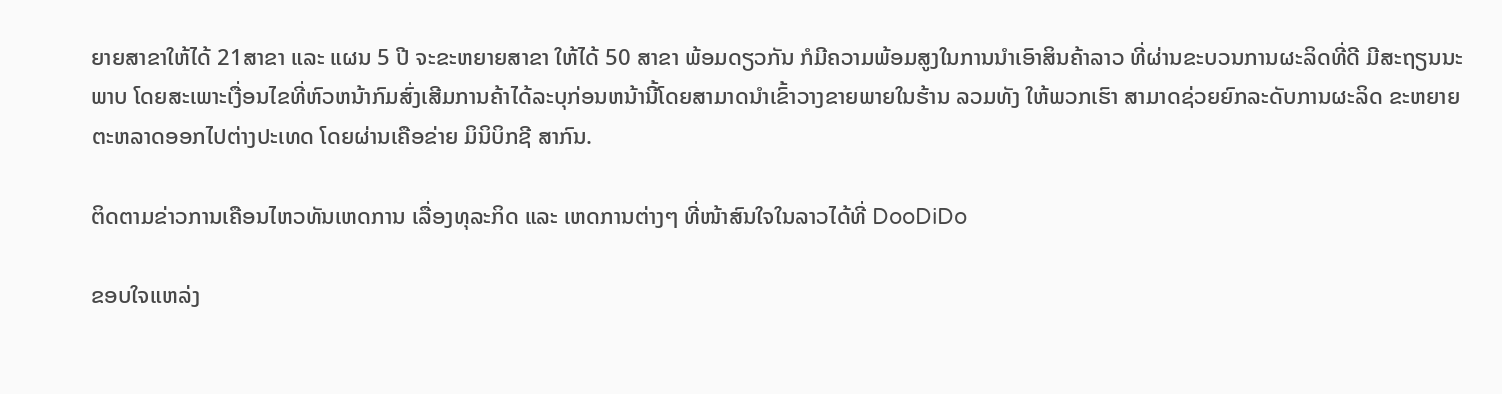ຍາຍສາຂາໃຫ້ໄດ້ 21ສາຂາ ແລະ ແຜນ 5 ປີ ຈະຂະຫຍາຍສາຂາ ໃຫ້ໄດ້ 50 ສາຂາ ພ້ອມດຽວກັນ ກໍມີຄວາມພ້ອມສູງໃນການນໍາເອົາສິນຄ້າລາວ ທີ່ຜ່ານຂະບວນການຜະລິດທີ່ດີ ມີສະຖຽນນະພາບ ໂດຍສະເພາະເງື່ອນໄຂທີ່ຫົວຫນ້າກົມສົ່ງເສີມການຄ້າໄດ້ລະບຸກ່ອນຫນ້ານີ້ໂດຍສາມາດນໍາເຂົ້າວາງຂາຍພາຍໃນຮ້ານ ລວມທັງ ໃຫ້ພວກເຮົາ ສາມາດຊ່ວຍຍົກລະດັບການຜະລິດ ຂະຫຍາຍຕະຫລາດອອກໄປຕ່າງປະເທດ ໂດຍຜ່ານເຄືອຂ່າຍ ມິນິບິກຊີ ສາກົນ.

ຕິດຕາມຂ່າວການເຄືອນໄຫວທັນເຫດການ ເລື່ອງທຸລະກິດ ແລະ ເຫດການຕ່າງໆ ທີ່ໜ້າສົນໃຈໃນລາວໄດ້ທີ່ DooDiDo

ຂອບໃຈແຫລ່ງ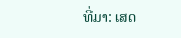ທີ່ມາ: ເສດ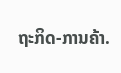ຖະກິດ-ການຄ້າ.